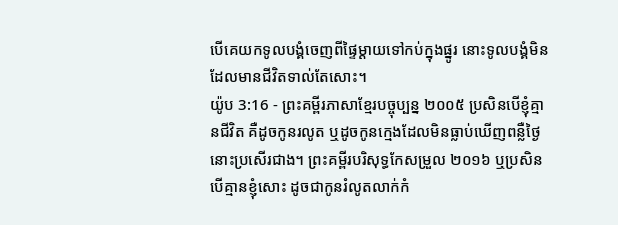បើគេយកទូលបង្គំចេញពីផ្ទៃម្ដាយទៅកប់ក្នុងផ្នូរ នោះទូលបង្គំមិនដែលមានជីវិតទាល់តែសោះ។
យ៉ូប 3:16 - ព្រះគម្ពីរភាសាខ្មែរបច្ចុប្បន្ន ២០០៥ ប្រសិនបើខ្ញុំគ្មានជីវិត គឺដូចកូនរលូត ឬដូចកូនក្មេងដែលមិនធ្លាប់ឃើញពន្លឺថ្ងៃ នោះប្រសើរជាង។ ព្រះគម្ពីរបរិសុទ្ធកែសម្រួល ២០១៦ ឬប្រសិនបើគ្មានខ្ញុំសោះ ដូចជាកូនរំលូតលាក់កំ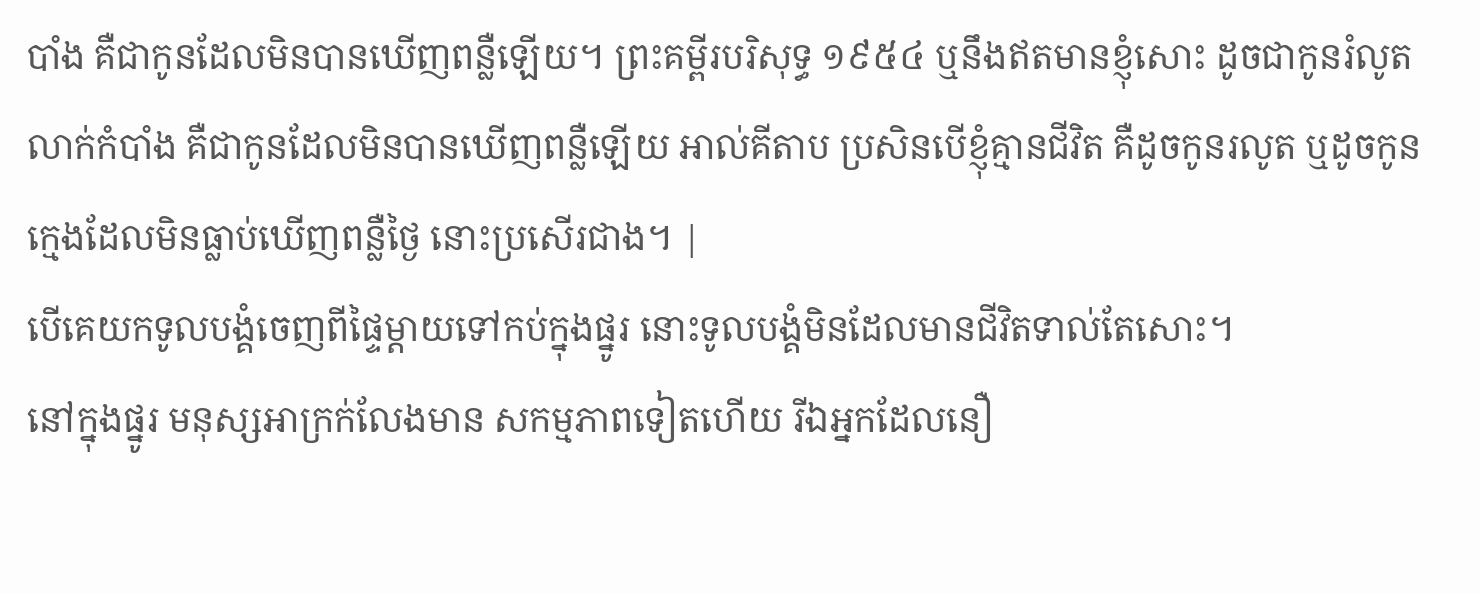បាំង គឺជាកូនដែលមិនបានឃើញពន្លឺឡើយ។ ព្រះគម្ពីរបរិសុទ្ធ ១៩៥៤ ឬនឹងឥតមានខ្ញុំសោះ ដូចជាកូនរំលូតលាក់កំបាំង គឺជាកូនដែលមិនបានឃើញពន្លឺឡើយ អាល់គីតាប ប្រសិនបើខ្ញុំគ្មានជីវិត គឺដូចកូនរលូត ឬដូចកូនក្មេងដែលមិនធ្លាប់ឃើញពន្លឺថ្ងៃ នោះប្រសើរជាង។ |
បើគេយកទូលបង្គំចេញពីផ្ទៃម្ដាយទៅកប់ក្នុងផ្នូរ នោះទូលបង្គំមិនដែលមានជីវិតទាល់តែសោះ។
នៅក្នុងផ្នូរ មនុស្សអាក្រក់លែងមាន សកម្មភាពទៀតហើយ រីឯអ្នកដែលនឿ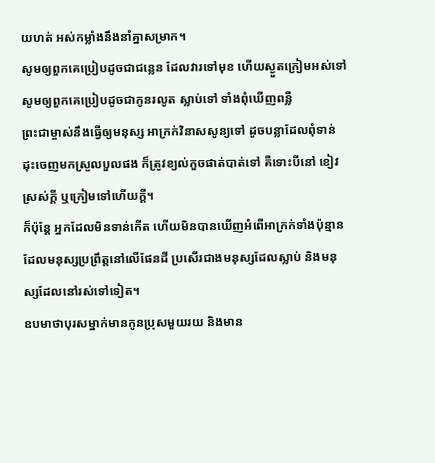យហត់ អស់កម្លាំងនឹងនាំគ្នាសម្រាក។
សូមឲ្យពួកគេប្រៀបដូចជាជន្លេន ដែលវារទៅមុខ ហើយស្ងួតក្រៀមអស់ទៅ សូមឲ្យពួកគេប្រៀបដូចជាកូនរលូត ស្លាប់ទៅ ទាំងពុំឃើញពន្លឺ
ព្រះជាម្ចាស់នឹងធ្វើឲ្យមនុស្ស អាក្រក់វិនាសសូន្យទៅ ដូចបន្លាដែលពុំទាន់ដុះចេញមកស្រួលបួលផង ក៏ត្រូវខ្យល់កួចផាត់បាត់ទៅ គឺទោះបីនៅ ខៀវស្រស់ក្ដី ឬក្រៀមទៅហើយក្ដី។
ក៏ប៉ុន្តែ អ្នកដែលមិនទាន់កើត ហើយមិនបានឃើញអំពើអាក្រក់ទាំងប៉ុន្មានដែលមនុស្សប្រព្រឹត្តនៅលើផែនដី ប្រសើរជាងមនុស្សដែលស្លាប់ និងមនុស្សដែលនៅរស់ទៅទៀត។
ឧបមាថាបុរសម្នាក់មានកូនប្រុសមួយរយ និងមាន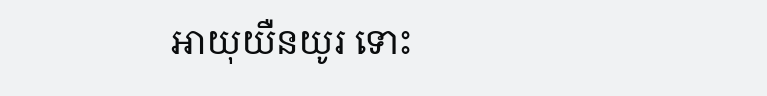អាយុយឺនយូរ ទោះ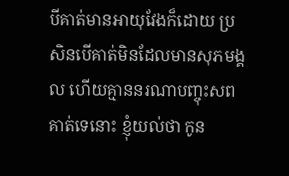បីគាត់មានអាយុវែងក៏ដោយ ប្រសិនបើគាត់មិនដែលមានសុភមង្គល ហើយគ្មាននរណាបញ្ចុះសពគាត់ទេនោះ ខ្ញុំយល់ថា កូន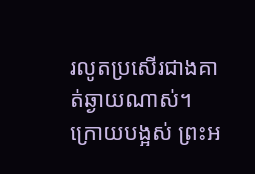រលូតប្រសើរជាងគាត់ឆ្ងាយណាស់។
ក្រោយបង្អស់ ព្រះអ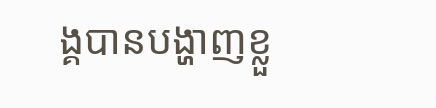ង្គបានបង្ហាញខ្លួ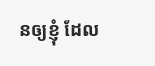នឲ្យខ្ញុំ ដែល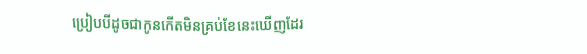ប្រៀបបីដូចជាកូនកើតមិនគ្រប់ខែនេះឃើញដែរ